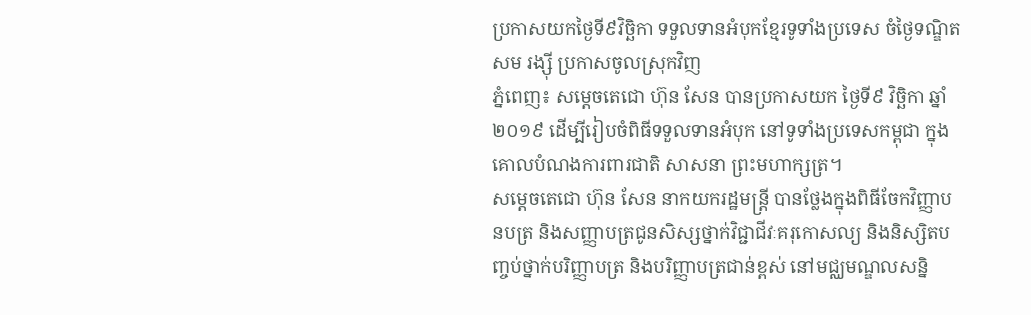ប្រកាសយកថ្ងៃទី៩វិច្ឆិកា ទទួលទានអំបុកខ្មែរទូទាំងប្រទេស ចំថ្ងៃទណ្ឌិត សម រង្ស៊ី ប្រកាសចូលស្រុកវិញ
ភ្នំពេញ៖ សម្តេចតេជោ ហ៊ុន សែន បានប្រកាសយក ថ្ងៃទី៩ វិច្ឆិកា ឆ្នាំ២០១៩ ដើម្បីរៀបចំពិធីទទួលទានអំបុក នៅទូទាំងប្រទេសកម្ពុជា ក្នុងគោលបំណងការពារជាតិ សាសនា ព្រះមហាក្សត្រ។
សម្តេចតេជោ ហ៊ុន សែន នាកយករដ្ឋមន្រ្តី បានថ្លែងក្នុងពិធីចែកវិញ្ញាបនបត្រ និងសញ្ញាបត្រជូនសិស្សថ្នាក់វិជ្ជាជីវៈគរុកោសល្យ និងនិស្សិតបញ្ចប់ថ្នាក់បរិញ្ញាបត្រ និងបរិញ្ញាបត្រជាន់ខ្ពស់ នៅមជ្ឈមណ្ឌលសន្និ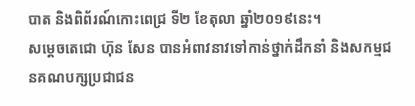បាត និងពិព័រណ៍កោះពេជ្រ ទី២ ខែតុលា ឆ្នាំ២០១៩នេះ។
សម្តេចតេជោ ហ៊ុន សែន បានអំពាវនាវទៅកាន់ថ្នាក់ដឹកនាំ និងសកម្មជនគណបក្សប្រជាជន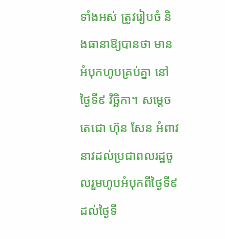ទាំងអស់ ត្រូវរៀបចំ និងធានាឱ្យបានថា មានអំបុកហូបគ្រប់គ្នា នៅថ្ងៃទី៩ វិច្ឆិកា។ សម្តេចតេជោ ហ៊ុន សែន អំពាវនាវដល់ប្រជាពលរដ្ឋចូលរួមហូបអំបុកពីថ្ងៃទី៩ ដល់ថ្ងៃទី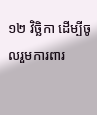១២ វិច្ឆិកា ដើម្បីចូលរួមការពារ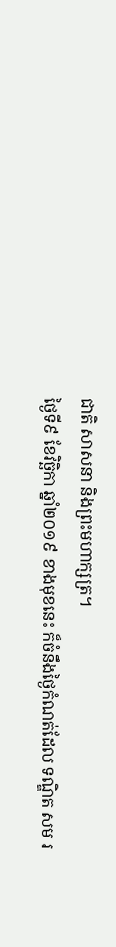ជាតិ សាសនា និងព្រះមហាក្សត្រ។
ថ្ងៃទី៩ ខែវិច្ឆិកា ឆ្នាំ២០១៩ ខាងមុខនេះ ក៏ចំនឹងថ្ងៃកំណត់ដែល ទណ្ឌិត សម រ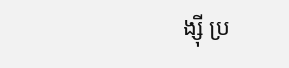ង្ស៊ី ប្រ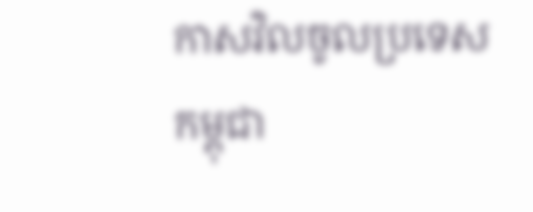កាសវិលចូលប្រទេសកម្ពុជា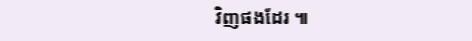វិញផងដែរ ៕